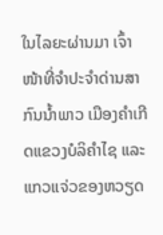ໃນໄລຍະຜ່ານມາ ເຈົ້າໜ້າທີ່ຈຳປະຈຳດ່ານສາກົນນໍ້າພາວ ເມືອງຄຳເກີດແຂວງບໍລິຄຳໄຊ ແລະ ແກວແຈ່ວຂອງຫວຽດ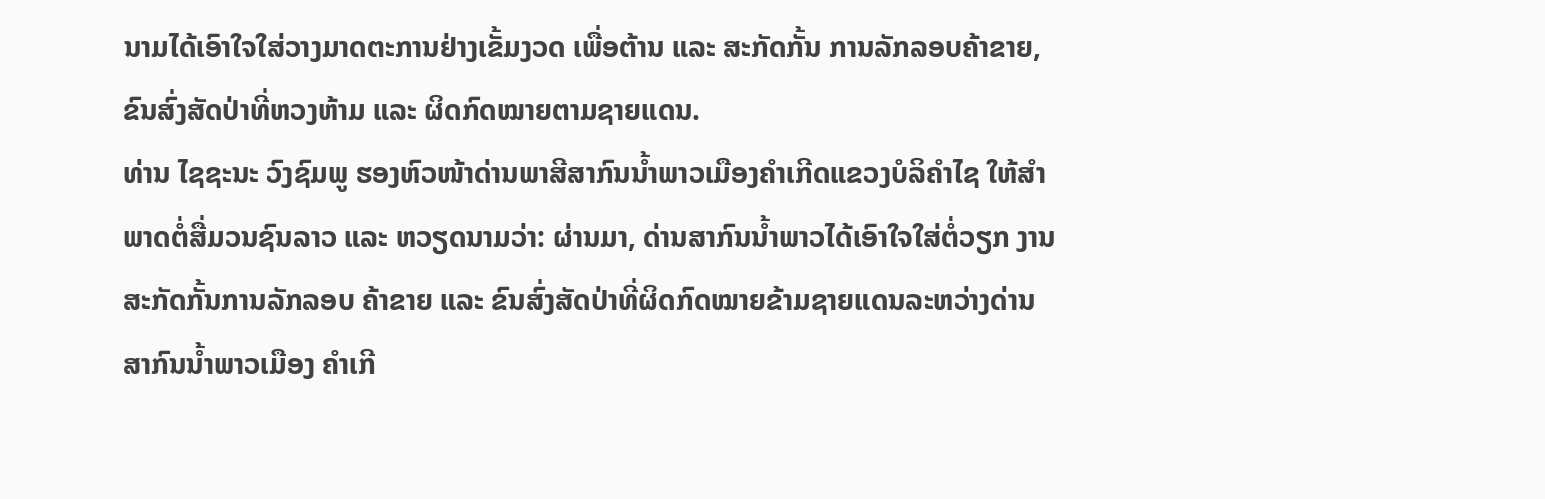ນາມໄດ້ເອົາໃຈໃສ່ວາງມາດຕະການຢ່າງເຂັ້ມງວດ ເພື່ອຕ້ານ ແລະ ສະກັດກັ້ນ ການລັກລອບຄ້າຂາຍ, ຂົນສົ່ງສັດປ່າທີ່ຫວງຫ້າມ ແລະ ຜິດກົດໝາຍຕາມຊາຍແດນ.
ທ່ານ ໄຊຊະນະ ວົງຊົມພູ ຮອງຫົວໜ້າດ່ານພາສີສາກົນນໍ້າພາວເມືອງຄໍາເກີດແຂວງບໍລິຄໍາໄຊ ໃຫ້ສຳພາດຕໍ່ສື່ມວນຊົນລາວ ແລະ ຫວຽດນາມວ່າ: ຜ່ານມາ, ດ່ານສາກົນນໍ້າພາວໄດ້ເອົາໃຈໃສ່ຕໍ່ວຽກ ງານສະກັດກັ້ນການລັກລອບ ຄ້າຂາຍ ແລະ ຂົນສົ່ງສັດປ່າທີ່ຜິດກົດໝາຍຂ້າມຊາຍແດນລະຫວ່າງດ່ານ ສາກົນນໍ້າພາວເມືອງ ຄໍາເກີ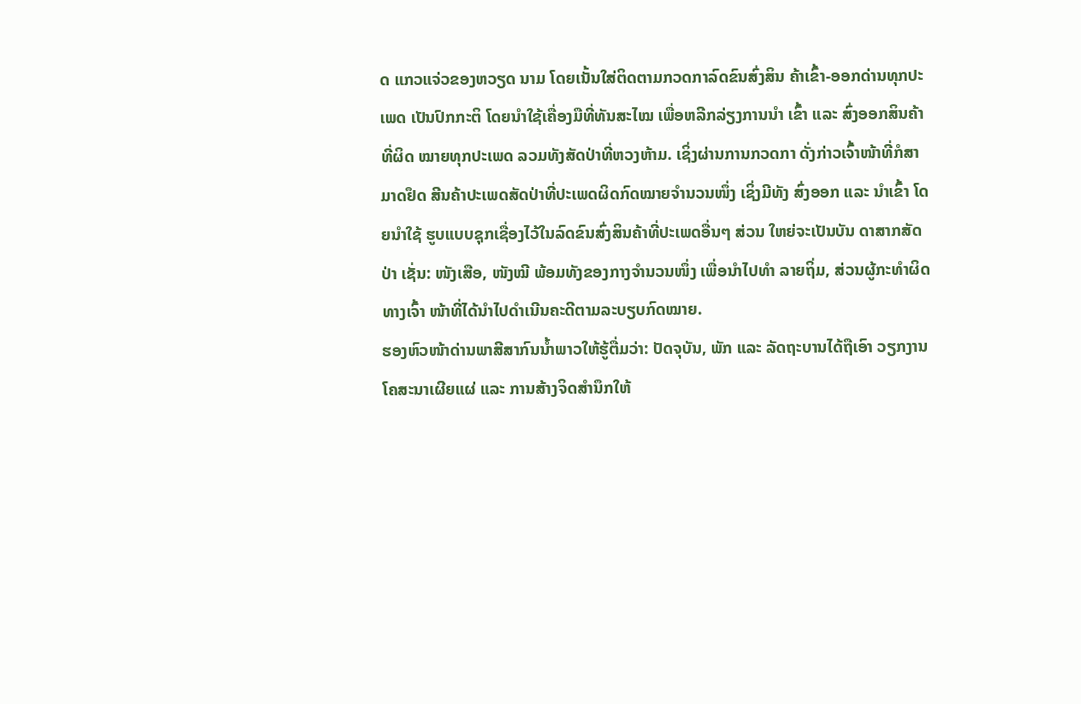ດ ແກວແຈ່ວຂອງຫວຽດ ນາມ ໂດຍເນັ້ນໃສ່ຕິດຕາມກວດກາລົດຂົນສົ່ງສິນ ຄ້າເຂົ້າ-ອອກດ່ານທຸກປະເພດ ເປັນປົກກະຕິ ໂດຍນຳໃຊ້ເຄື່ອງມືທີ່ທັນສະໄໝ ເພື່ອຫລີກລ່ຽງການນໍາ ເຂົ້າ ແລະ ສົ່ງອອກສິນຄ້າທີ່ຜິດ ໝາຍທຸກປະເພດ ລວມທັງສັດປ່າທີ່ຫວງຫ້າມ. ເຊິ່ງຜ່ານການກວດກາ ດັ່ງກ່າວເຈົ້າໜ້າທີ່ກໍສາມາດຢຶດ ສີນຄ້າປະເພດສັດປ່າທີ່ປະເພດຜິດກົດໝາຍຈຳນວນໜຶ່ງ ເຊິ່ງມີທັງ ສົ່ງອອກ ແລະ ນຳເຂົ້າ ໂດຍນຳໃຊ້ ຮູບແບບຊຸກເຊື່ອງໄວ້ໃນລົດຂົນສົ່ງສິນຄ້າທີ່ປະເພດອື່ນໆ ສ່ວນ ໃຫຍ່ຈະເປັນບັນ ດາສາກສັດປ່າ ເຊັ່ນ: ໜັງເສືອ, ໜັງໝີ ພ້ອມທັງຂອງກາງຈໍານວນໜຶ່ງ ເພື່ອນໍາໄປທຳ ລາຍຖິ່ມ, ສ່ວນຜູ້ກະທໍາຜິດທາງເຈົ້າ ໜ້າທີ່ໄດ້ນໍາໄປດຳເນີນຄະດີຕາມລະບຽບກົດໝາຍ.
ຮອງຫົວໜ້າດ່ານພາສີສາກົນນໍ້າພາວໃຫ້ຮູ້ຕື່ມວ່າ: ປັດຈຸບັນ, ພັກ ແລະ ລັດຖະບານໄດ້ຖືເອົາ ວຽກງານໂຄສະນາເຜີຍແຜ່ ແລະ ການສ້າງຈິດສຳນຶກໃຫ້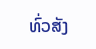ທົ່ວສັງ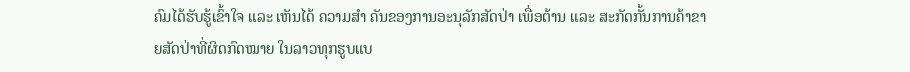ຄົມໄດ້ຮັບຮູ້ເຂົ້າໃຈ ແລະ ເຫັນໄດ້ ຄວາມສຳ ຄັນຂອງການອະນຸລັກສັດປ່າ ເພື່ອຕ້ານ ແລະ ສະກັດກັ້ນການຄ້າຂາຍສັດປ່າທີ່ຜິດກົດໝາຍ ໃນລາວທຸກຮູບແບ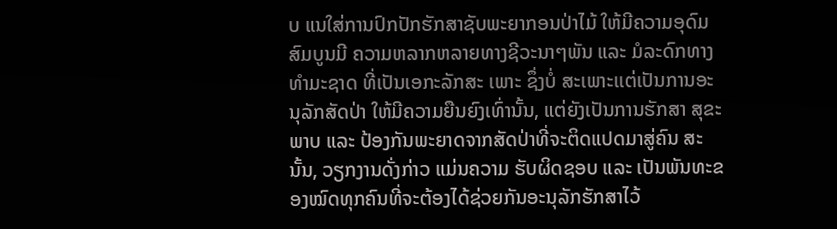ບ ແນໃສ່ການປົກປັກຮັກສາຊັບພະຍາກອນປ່າໄມ້ ໃຫ້ມີຄວາມອຸດົມສົມບູນມີ ຄວາມຫລາກຫລາຍທາງຊີວະນາໆພັນ ແລະ ມໍລະດົກທາງທຳມະຊາດ ທີ່ເປັນເອກະລັກສະ ເພາະ ຊຶ່ງບໍ່ ສະເພາະເເຕ່ເປັນການອະ ນຸລັກສັດປ່າ ໃຫ້ມີຄວາມຍືນຍົງເທົ່ານັ້ນ, ແຕ່ຍັງເປັນການຮັກສາ ສຸຂະພາບ ແລະ ປ້ອງກັນພະຍາດຈາກສັດປ່າທີ່ຈະຕິດແປດມາສູ່ຄົນ ສະນັ້ນ, ວຽກງານດັ່ງກ່າວ ແມ່ນຄວາມ ຮັບຜິດຊອບ ແລະ ເປັນພັນທະຂອງໝົດທຸກຄົນທີ່ຈະຕ້ອງໄດ້ຊ່ວຍກັນອະນຸລັກຮັກສາໄວ້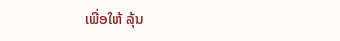ເພື່ອໃຫ້ ລຸ້ນ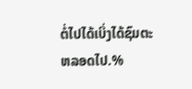ຕໍ່ໄປໄດ້ເບິ່ງໄດ້ຊົມຕະຫລອດໄປ.%